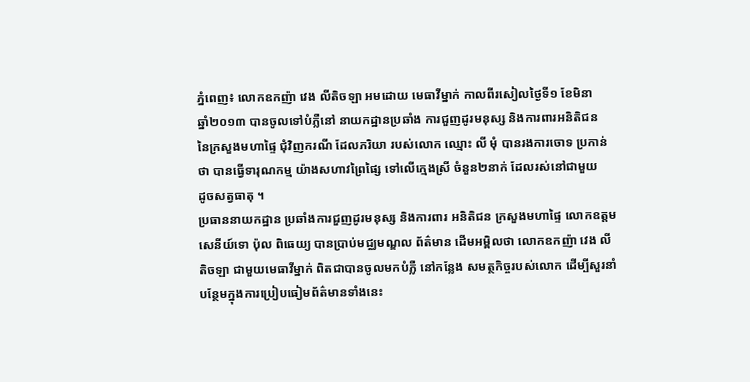ភ្នំពេញ៖ លោកឧកញ៉ា វេង លីតិចឡា អមដោយ មេធាវីម្នាក់ កាលពីរសៀលថ្ងៃទី១ ខែមិនា
ឆ្នាំ២០១៣ បានចូលទៅបំភ្លឺនៅ នាយកដ្ឋានប្រឆាំង ការជួញដូរមនុស្ស និងការពារអនិតិជន
នៃក្រសួងមហាផ្ទៃ ជុំវិញករណី ដែលភរិយា របស់លោក ឈ្មោះ លី មុំ បានរងការចោទ ប្រកាន់
ថា បានធ្វើទារុណកម្ម យ៉ាងសហាវព្រៃផ្សៃ ទៅលើក្មេងស្រី ចំនួន២នាក់ ដែលរស់នៅជាមួយ
ដូចសត្វធាតុ ។
ប្រធាននាយកដ្ឋាន ប្រឆាំងការជួញដូរមនុស្ស និងការពារ អនិតិជន ក្រសួងមហាផ្ទៃ លោកឧត្តម
សេនីយ៍ទោ ប៉ុល ពិធេយ្យ បានប្រាប់មជ្ឈមណ្ឌល ព័ត៌មាន ដើមអម្ពិលថា លោកឧកញ៉ា វេង លី
តិចឡា ជាមួយមេធាវីម្នាក់ ពិតជាបានចូលមកបំភ្លឺ នៅកន្លែង សមត្ថកិច្ចរបស់លោក ដើម្បីសួរនាំ
បន្ថែមក្នុងការប្រៀបធៀមព័ត៌មានទាំងនេះ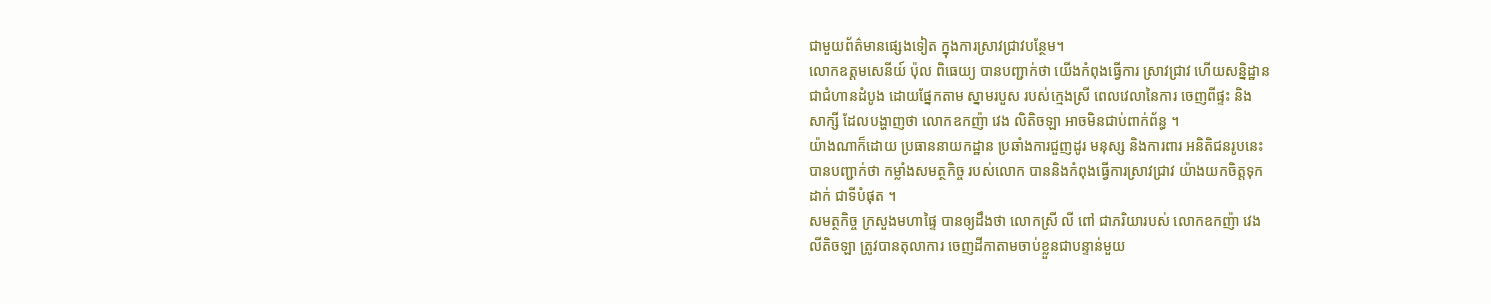ជាមួយព័ត៌មានផ្សេងទៀត ក្នុងការស្រាវជ្រាវបន្ថែម។
លោកឧត្តមសេនីយ៍ ប៉ុល ពិធេយ្យ បានបញ្ជាក់ថា យើងកំពុងធ្វើការ ស្រាវជ្រាវ ហើយសន្និដ្ឋាន
ជាជំហានដំបូង ដោយផ្នែកតាម ស្នាមរបួស របស់ក្មេងស្រី ពេលវេលានៃការ ចេញពីផ្ទះ និង
សាក្សី ដែលបង្ហាញថា លោកឧកញ៉ា វេង លិតិចឡា អាចមិនជាប់ពាក់ព័ន្ធ ។
យ៉ាងណាក៏ដោយ ប្រធាននាយកដ្ឋាន ប្រឆាំងការជួញដូរ មនុស្ស និងការពារ អនិតិជនរូបនេះ
បានបញ្ជាក់ថា កម្លាំងសមត្ថកិច្ច របស់លោក បាននិងកំពុងធ្វើការស្រាវជ្រាវ យ៉ាងយកចិត្តទុក
ដាក់ ជាទីបំផុត ។
សមត្ថកិច្ច ក្រសួងមហាផ្ទៃ បានឲ្យដឹងថា លោកស្រី លី ពៅ ជាភរិយារបស់ លោកឧកញ៉ា វេង
លីតិចឡា ត្រូវបានតុលាការ ចេញដីកាតាមចាប់ខ្លួនជាបន្ទាន់មួយ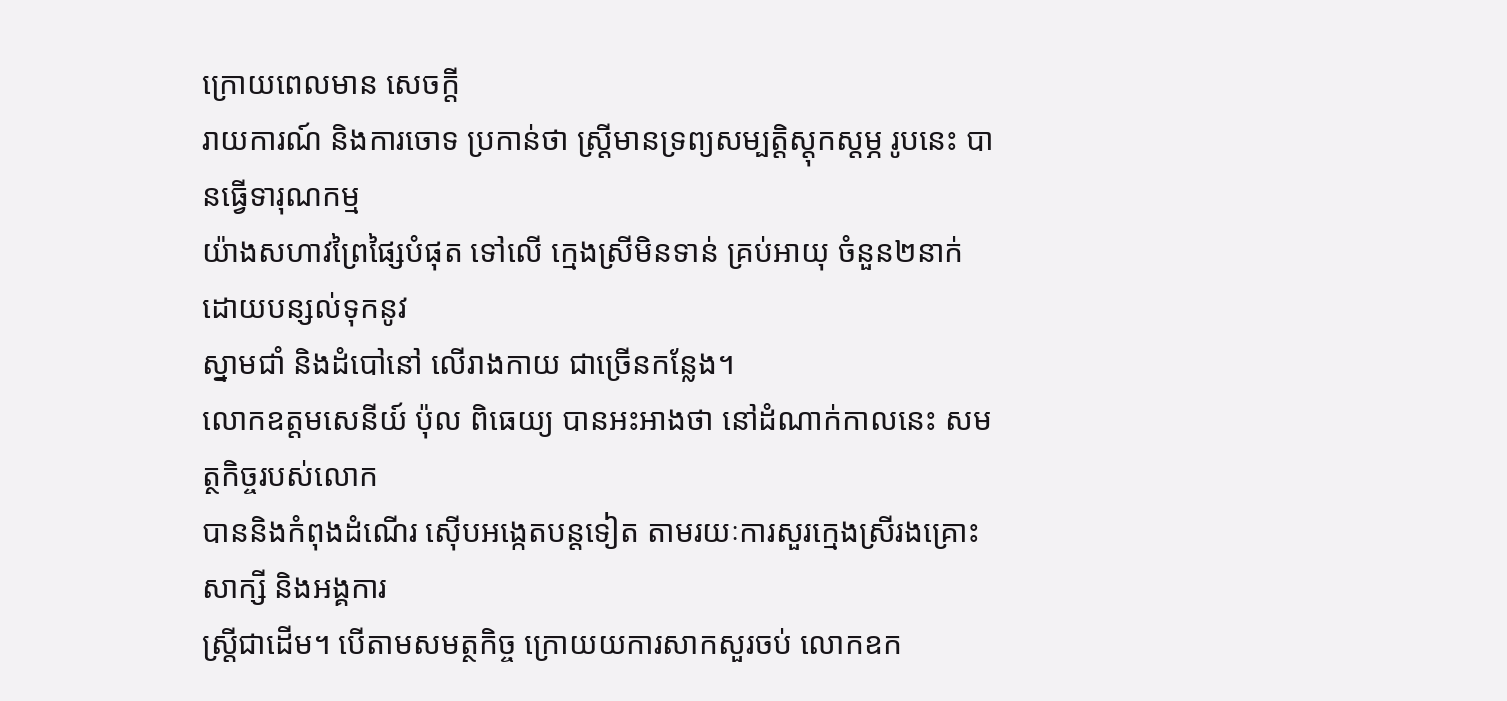ក្រោយពេលមាន សេចក្តី
រាយការណ៍ និងការចោទ ប្រកាន់ថា ស្រ្តីមានទ្រព្យសម្បត្តិស្តុកស្តម្ភ រូបនេះ បានធ្វើទារុណកម្ម
យ៉ាងសហាវព្រៃផ្សៃបំផុត ទៅលើ ក្មេងស្រីមិនទាន់ គ្រប់អាយុ ចំនួន២នាក់ ដោយបន្សល់ទុកនូវ
ស្នាមជាំ និងដំបៅនៅ លើរាងកាយ ជាច្រើនកន្លែង។
លោកឧត្តមសេនីយ៍ ប៉ុល ពិធេយ្យ បានអះអាងថា នៅដំណាក់កាលនេះ សមត្ថកិច្ចរបស់លោក
បាននិងកំពុងដំណើរ ស៊ើបអង្កេតបន្តទៀត តាមរយៈការសួរក្មេងស្រីរងគ្រោះសាក្សី និងអង្គការ
ស្រ្តីជាដើម។ បើតាមសមត្ថកិច្ច ក្រោយយការសាកសួរចប់ លោកឧក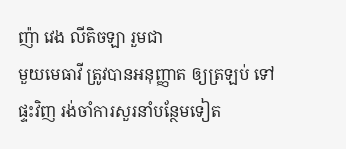ញ៉ា វេង លីតិចឡា រួមជា
មួយមេធាវី ត្រូវបានអនុញ្ញាត ឲ្យត្រឡប់ ទៅផ្ទះវិញ រង់ចាំការសួរនាំបន្ថែមទៀត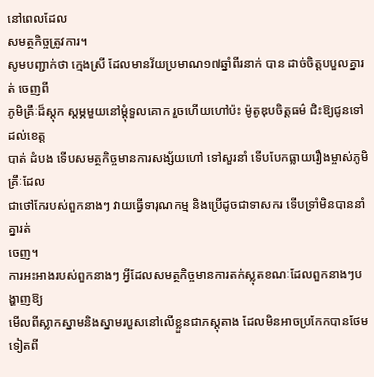នៅពេលដែល
សមត្ថកិច្ចត្រូវការ។
សូមបញ្ជាក់ថា ក្មេងស្រី ដែលមានវ័យប្រមាណ១៧ឆ្នាំពីរនាក់ បាន ដាច់ចិត្ដបបួលគ្នារត់ ចេញពី
ភូមិគ្រឹៈដ៏ស្ដុក ស្ដម្ភមួយនៅម្ដុំទួលគោក រួចហើយហៅប៉ះ ម៉ូតូឌុបចិត្ដធម៌ ជិះឱ្យជូនទៅដល់ខេត្ដ
បាត់ ដំបង ទើបសមត្ថកិច្ចមានការសង្ស័យហៅ ទៅសួរនាំ ទើបបែកធ្លាយរឿងម្ចាស់ភូមិគ្រឹៈដែល
ជាថៅកែរបស់ពួកនាងៗ វាយធ្វើទារុណកម្ម និងប្រើដូចជាទាសករ ទើបទ្រាំមិនបាននាំគ្នារត់
ចេញ។
ការអះអាងរបស់ពួកនាងៗ អ្វីដែលសមត្ថកិច្ចមានការតក់ស្លុតខណៈដែលពួកនាងៗបង្ហាញឱ្យ
មើលពីស្លាកស្នាមនិងស្នាមរបួសនៅលើខ្លួនជាភស្ដុតាង ដែលមិនអាចប្រកែកបានថែមទៀតពី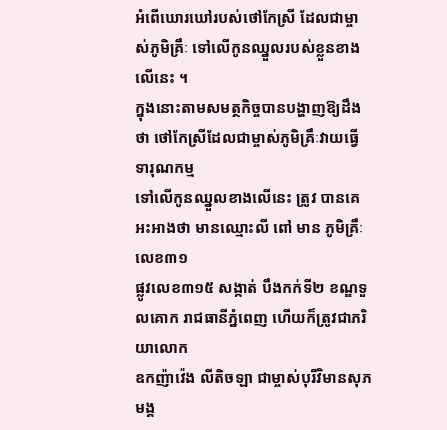អំពើឃោរឃៅរបស់ថៅកែស្រី ដែលជាម្ចាស់ភូមិគ្រឹៈ ទៅលើកូនឈ្នួលរបស់ខ្លួនខាងលើនេះ ។
ក្នុងនោះតាមសមត្ថកិច្ចបានបង្ហាញឱ្យដឹង ថា ថៅកែស្រីដែលជាម្ចាស់ភូមិគ្រឹៈវាយធ្វើ ទារុណកម្ម
ទៅលើកូនឈ្នួលខាងលើនេះ ត្រូវ បានគេអះអាងថា មានឈ្មោះលី ពៅ មាន ភូមិគ្រឹៈលេខ៣១
ផ្លូវលេខ៣១៥ សង្កាត់ បឹងកក់ទី២ ខណ្ឌទួលគោក រាជធានីភ្នំពេញ ហើយក៏ត្រូវជាភរិយាលោក
ឧកញ៉ាវ៉េង លីតិចឡា ជាម្ចាស់បុរីវិមានសុភមង្គ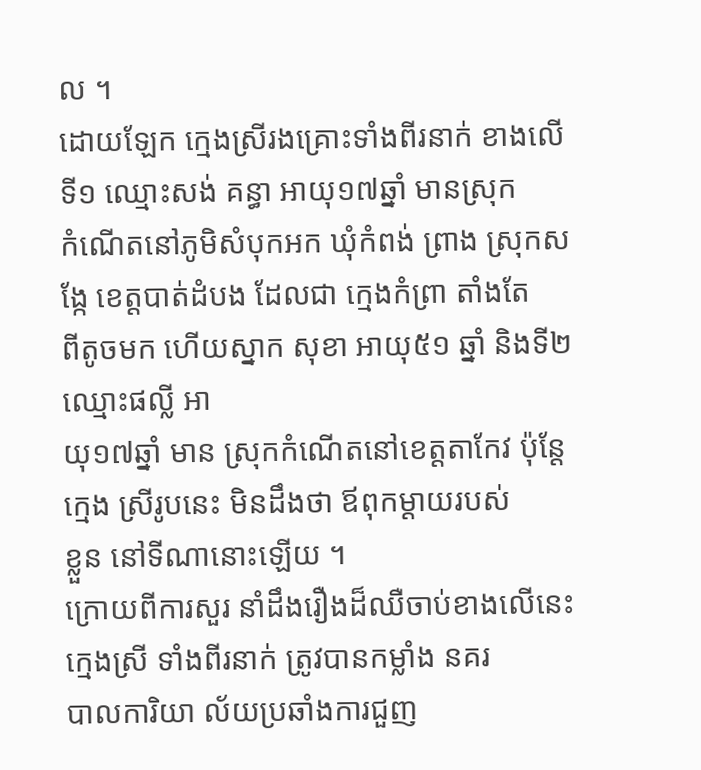ល ។
ដោយឡែក ក្មេងស្រីរងគ្រោះទាំងពីរនាក់ ខាងលើ ទី១ ឈ្មោះសង់ គន្ធា អាយុ១៧ឆ្នាំ មានស្រុក
កំណើតនៅភូមិសំបុកអក ឃុំកំពង់ ព្រាង ស្រុកសង្កែ ខេត្ដបាត់ដំបង ដែលជា ក្មេងកំព្រា តាំងតែ
ពីតូចមក ហើយស្នាក សុខា អាយុ៥១ ឆ្នាំ និងទី២ ឈ្មោះផល្លី អា
យុ១៧ឆ្នាំ មាន ស្រុកកំណើតនៅខេត្ដតាកែវ ប៉ុន្ដែក្មេង ស្រីរូបនេះ មិនដឹងថា ឪពុកម្ដាយរបស់
ខ្លួន នៅទីណានោះឡើយ ។
ក្រោយពីការសួរ នាំដឹងរឿងដ៏ឈឺចាប់ខាងលើនេះ ក្មេងស្រី ទាំងពីរនាក់ ត្រូវបានកម្លាំង នគរ
បាលការិយា ល័យប្រឆាំងការជួញ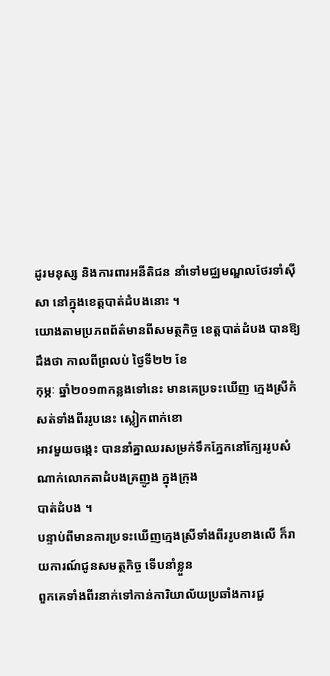ដូរមនុស្ស និងការពារអនីតិជន នាំទៅមជ្ឈមណ្ឌលថែរទាំស៊ី
សា នៅក្នុងខេត្ដបាត់ដំបងនោះ ។
យោងតាមប្រភពព័ត៌មានពីសមត្ថកិច្ច ខេត្ដបាត់ដំបង បានឱ្យដឹងថា កាលពីព្រលប់ ថ្ងៃទី២២ ខែ
កុម្ភៈ ឆ្នាំ២០១៣កន្លងទៅនេះ មានគេប្រទះឃើញ ក្មេងស្រីកំសត់ទាំងពីររូបនេះ ស្លៀកពាក់ខោ
អាវមួយចង្កេះ បាននាំគ្នាឈរសម្រក់ទឹកភ្នែកនៅក្បែររូបសំណាក់លោកតាដំបងគ្រញូង ក្នុងក្រុង
បាត់ដំបង ។
បន្ទាប់ពីមានការប្រទះឃើញក្មេងស្រីទាំងពីររូបខាងលើ ក៏រាយការណ៍ជូនសមត្ថកិច្ច ទើបនាំខ្លួន
ពួកគេទាំងពីរនាក់ទៅកាន់ការិយាល័យប្រឆាំងការជួ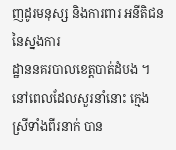ញដូរមនុស្ស និងការពារ អនីតិជននៃស្នងការ
ដ្ឋាននគរបាលខេត្ដបាត់ដំបង ។ នៅពេលដែលសួរនាំនោះ ក្មេងស្រីទាំងពីរនាក់ បាន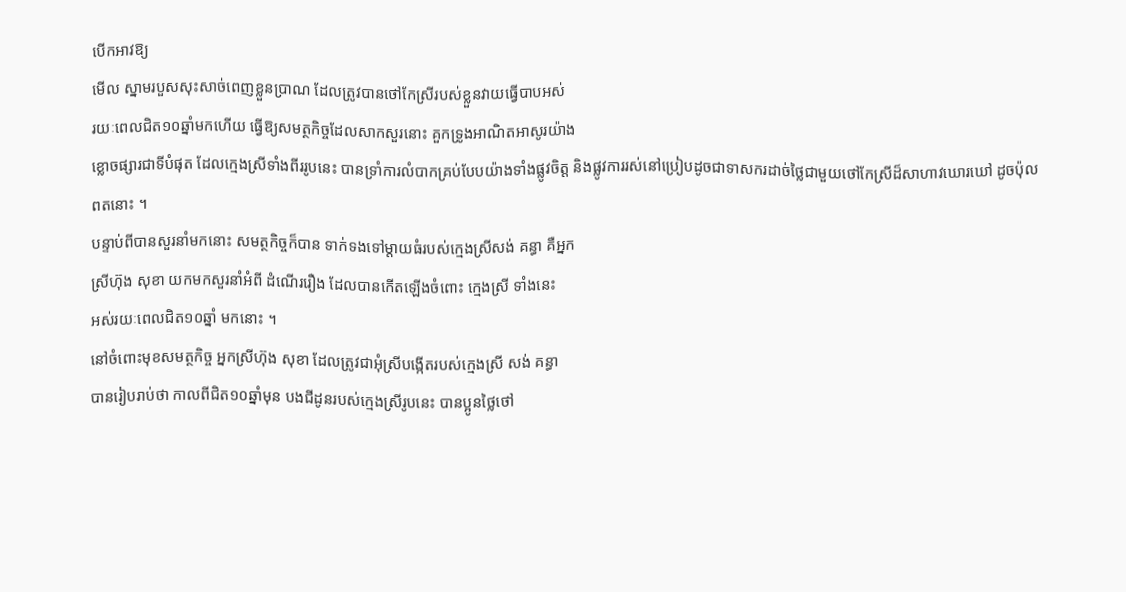បើកអាវឱ្យ
មើល ស្នាមរបួសសុះសាច់ពេញខ្លួនប្រាណ ដែលត្រូវបានថៅកែស្រីរបស់ខ្លួនវាយធ្វើបាបអស់
រយៈពេលជិត១០ឆ្នាំមកហើយ ធ្វើឱ្យសមត្ថកិច្ចដែលសាកសួរនោះ គួកទ្រូងអាណិតអាសូរយ៉ាង
ខ្លោចផ្សារជាទីបំផុត ដែលក្មេងស្រីទាំងពីររូបនេះ បានទ្រាំការលំបាកគ្រប់បែបយ៉ាងទាំងផ្លូវចិត្ដ និងផ្លូវការរស់នៅប្រៀបដូចជាទាសករដាច់ថ្លៃជាមួយថៅកែស្រីដ៏សាហាវឃោរឃៅ ដូចប៉ុល
ពតនោះ ។
បន្ទាប់ពីបានសួរនាំមកនោះ សមត្ថកិច្ចក៏បាន ទាក់ទងទៅម្ដាយធំរបស់ក្មេងស្រីសង់ គន្ធា គឺអ្នក
ស្រីហ៊ុង សុខា យកមកសួរនាំអំពី ដំណើររឿង ដែលបានកើតឡើងចំពោះ ក្មេងស្រី ទាំងនេះ
អស់រយៈពេលជិត១០ឆ្នាំ មកនោះ ។
នៅចំពោះមុខសមត្ថកិច្ច អ្នកស្រីហ៊ុង សុខា ដែលត្រូវជាអុំស្រីបង្កើតរបស់ក្មេងស្រី សង់ គន្ធា
បានរៀបរាប់ថា កាលពីជិត១០ឆ្នាំមុន បងជីដូនរបស់ក្មេងស្រីរូបនេះ បានប្អូនថ្លៃថៅ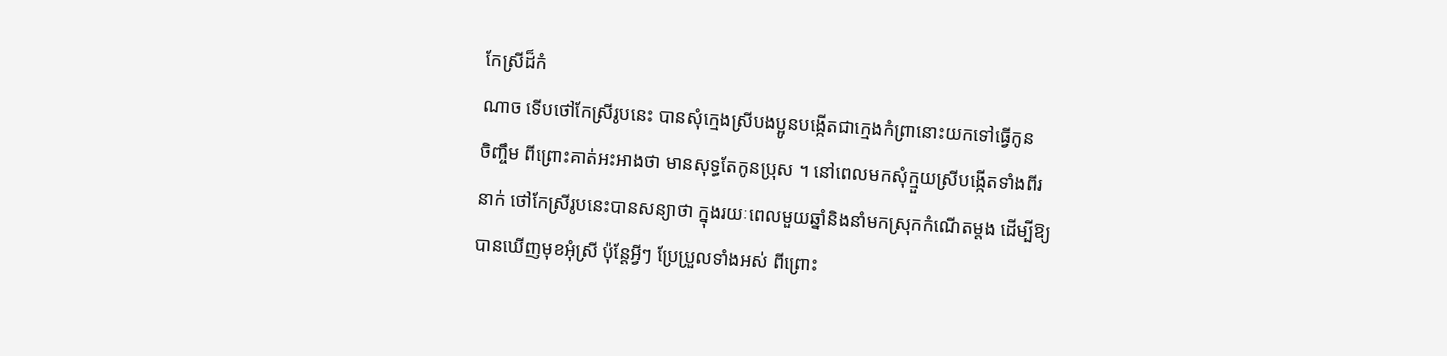កែស្រីដ៏កំ
ណាច ទើបថៅកែស្រីរូបនេះ បានសុំក្មេងស្រីបងប្អូនបង្កើតជាក្មេងកំព្រានោះយកទៅធ្វើកូន
ចិញ្ចឹម ពីព្រោះគាត់អះអាងថា មានសុទ្ធតែកូនប្រុស ។ នៅពេលមកសុំក្មួយស្រីបង្កើតទាំងពីរ
នាក់ ថៅកែស្រីរូបនេះបានសន្យាថា ក្នុងរយៈពេលមួយឆ្នាំនិងនាំមកស្រុកកំណើតម្ដង ដើម្បីឱ្យ
បានឃើញមុខអុំស្រី ប៉ុន្ដែអ្វីៗ ប្រែប្រួលទាំងអស់ ពីព្រោះ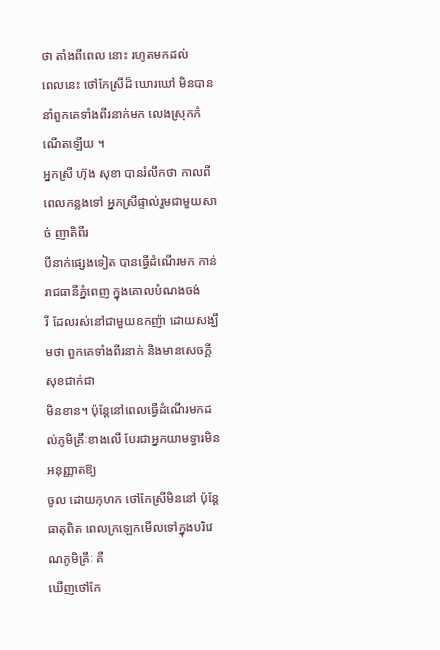ថា តាំងពីពេល នោះ រហូតមកដល់
ពេលនេះ ថៅកែស្រីដ៏ ឃោរឃៅ មិនបាននាំពួកគេទាំងពីរនាក់មក លេងស្រុកកំណើតឡើយ ។
អ្នកស្រី ហ៊ុង សុខា បានរំលឹកថា កាលពី ពេលកន្លងទៅ អ្នកស្រីផ្ទាល់រួមជាមួយសាច់ ញាតិពីរ
បីនាក់ផ្សេងទៀត បានធ្វើដំណើរមក កាន់រាជធានីភ្នំពេញ ក្នុងគោលបំណងចង់
រី ដែលរស់នៅជាមួយឧកញ៉ា ដោយសង្ឃឹមថា ពួកគេទាំងពីរនាក់ និងមានសេចក្ដីសុខជាក់ជា
មិនខាន។ ប៉ុន្ដែនៅពេលធ្វើដំណើរមកដល់ភូមិគ្រឹៈខាងលើ បែរជាអ្នកយាមទ្វារមិនអនុញ្ញាតឱ្យ
ចូល ដោយកុហក ថៅកែស្រីមិននៅ ប៉ុន្ដែធាតុពិត ពេលក្រឡេកមើលទៅក្នុងបរិវេណភូមិគ្រឹៈ គឺ
ឃើញថៅកែ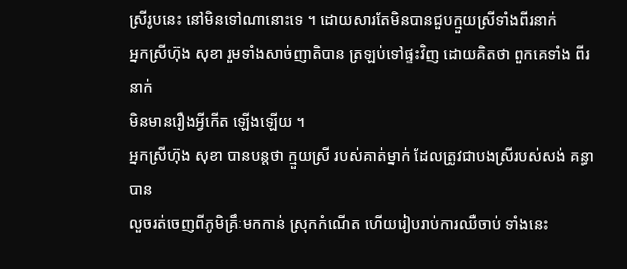ស្រីរូបនេះ នៅមិនទៅណានោះទេ ។ ដោយសារតែមិនបានជួបក្មួយស្រីទាំងពីរនាក់
អ្នកស្រីហ៊ុង សុខា រួមទាំងសាច់ញាតិបាន ត្រឡប់ទៅផ្ទះវិញ ដោយគិតថា ពួកគេទាំង ពីរនាក់
មិនមានរឿងអ្វីកើត ឡើងឡើយ ។
អ្នកស្រីហ៊ុង សុខា បានបន្ដថា ក្មួយស្រី របស់គាត់ម្នាក់ ដែលត្រូវជាបងស្រីរបស់សង់ គន្ធា បាន
លួចរត់ចេញពីភូមិគ្រឹៈមកកាន់ ស្រុកកំណើត ហើយរៀបរាប់ការឈឺចាប់ ទាំងនេះ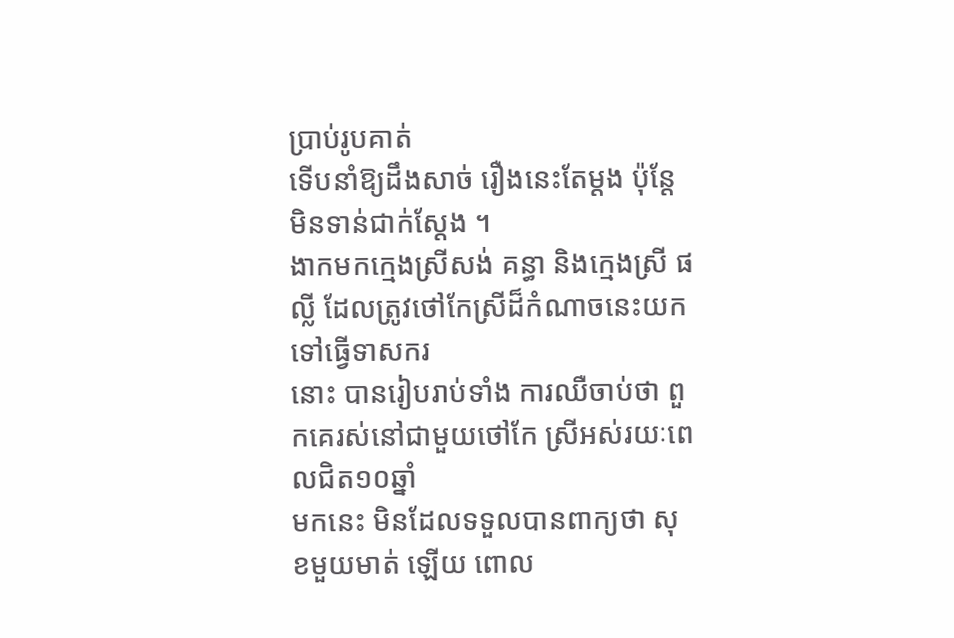ប្រាប់រូបគាត់
ទើបនាំឱ្យដឹងសាច់ រឿងនេះតែម្ដង ប៉ុន្ដែមិនទាន់ជាក់ស្ដែង ។
ងាកមកក្មេងស្រីសង់ គន្ធា និងក្មេងស្រី ផល្លី ដែលត្រូវថៅកែស្រីដ៏កំណាចនេះយកទៅធ្វើទាសករ
នោះ បានរៀបរាប់ទាំង ការឈឺចាប់ថា ពួកគេរស់នៅជាមួយថៅកែ ស្រីអស់រយៈពេលជិត១០ឆ្នាំ
មកនេះ មិនដែលទទួលបានពាក្យថា សុខមួយមាត់ ឡើយ ពោល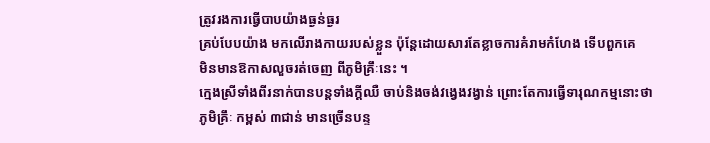ត្រូវរងការធ្វើបាបយ៉ាងធ្ងន់ធ្ងរ
គ្រប់បែបយ៉ាង មកលើរាងកាយរបស់ខ្លួន ប៉ុន្ដែដោយសារតែខ្លាចការគំរាមកំហែង ទើបពួកគេ
មិនមានឱកាសលួចរត់ចេញ ពីភូមិគ្រឹៈនេះ ។
ក្មេងស្រីទាំងពីរនាក់បានបន្ដទាំងក្ដីឈឺ ចាប់និងចង់វង្វេងវង្វាន់ ព្រោះតែការធ្វើទារុណកម្មនោះថា
ភូមិគ្រឹៈ កម្ពស់ ៣ជាន់ មានច្រើនបន្ទ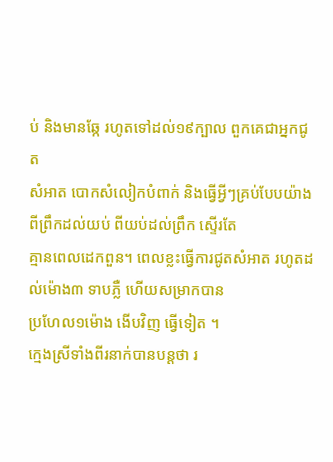ប់ និងមានឆ្កែ រហូតទៅដល់១៩ក្បាល ពួកគេជាអ្នកជូត
សំអាត បោកសំលៀកបំពាក់ និងធ្វើអ្វីៗគ្រប់បែបយ៉ាង ពីព្រឹកដល់យប់ ពីយប់ដល់ព្រឹក ស្ទើរតែ
គ្មានពេលដេកពួន។ ពេលខ្លះធ្វើការជូតសំអាត រហូតដល់ម៉ោង៣ ទាបភ្លឺ ហើយសម្រាកបាន
ប្រហែល១ម៉ោង ងើបវិញ ធ្វើទៀត ។
ក្មេងស្រីទាំងពីរនាក់បានបន្ដថា រ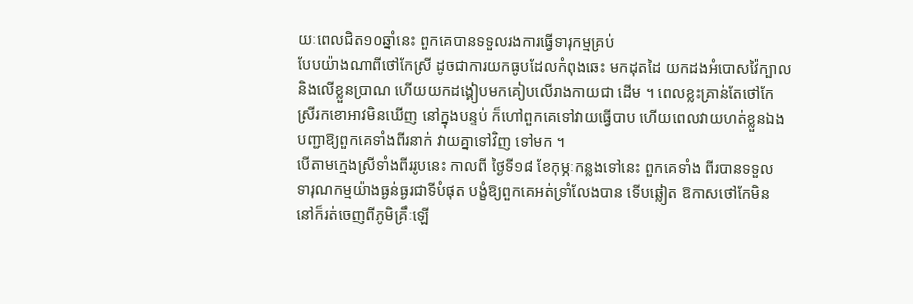យៈពេលជិត១០ឆ្នាំនេះ ពួកគេបានទទួលរងការធ្វើទារុកម្មគ្រប់
បែបយ៉ាងណាពីថៅកែស្រី ដូចជាការយកធូបដែលកំពុងឆេះ មកដុតដៃ យកដងអំបោសវ៉ៃក្បាល
និងលើខ្លួនប្រាណ ហើយយកដង្គៀបមកគៀបលើរាងកាយជា ដើម ។ ពេលខ្លះគ្រាន់តែថៅកែ
ស្រីរកខោអាវមិនឃើញ នៅក្នុងបន្ទប់ ក៏ហៅពួកគេទៅវាយធ្វើបាប ហើយពេលវាយហត់ខ្លួនឯង
បញ្ជាឱ្យពួកគេទាំងពីរនាក់ វាយគ្នាទៅវិញ ទៅមក ។
បើតាមក្មេងស្រីទាំងពីររូបនេះ កាលពី ថ្ងៃទី១៨ ខែកុម្ភៈកន្លងទៅនេះ ពួកគេទាំង ពីរបានទទួល
ទារុណកម្មយ៉ាងធ្ងន់ធ្ងរជាទីបំផុត បង្ខំឱ្យពួកគេអត់ទ្រាំលែងបាន ទើបឆ្លៀត ឱកាសថៅកែមិន
នៅក៏រត់ចេញពីភូមិគ្រឹៈឡើ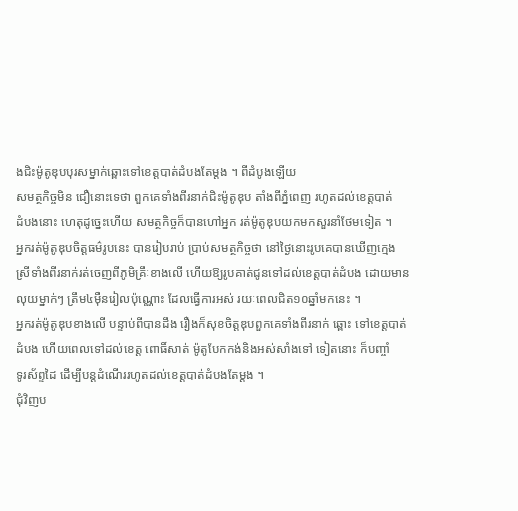ងជិះម៉ូតូឌុបបុរសម្នាក់ឆ្ពោះទៅខេត្ដបាត់ដំបងតែម្ដង ។ ពីដំបូងឡើយ
សមត្ថកិច្ចមិន ជឿនោះទេថា ពួកគេទាំងពីរនាក់ជិះម៉ូតូឌុប តាំងពីភ្នំពេញ រហូតដល់ខេត្ដបាត់
ដំបងនោះ ហេតុដូច្នេះហើយ សមត្ថកិច្ចក៏បានហៅអ្នក រត់ម៉ូតូឌុបយកមកសួរនាំថែមទៀត ។
អ្នករត់ម៉ូតូឌុបចិត្ដធម៌រូបនេះ បានរៀបរាប់ ប្រាប់សមត្ថកិច្ចថា នៅថ្ងៃនោះរូបគេបានឃើញក្មេង
ស្រីទាំងពីរនាក់រត់ចេញពីភូមិគ្រឹៈខាងលើ ហើយឱ្យរូបគាត់ជូនទៅដល់ខេត្ដបាត់ដំបង ដោយមាន
លុយម្នាក់ៗ ត្រឹម៤ម៉ឺនរៀលប៉ុណ្ណោះ ដែលធ្វើការអស់ រយៈពេលជិត១០ឆ្នាំមកនេះ ។
អ្នករត់ម៉ូតូឌុបខាងលើ បន្ទាប់ពីបានដឹង រឿងក៏សុខចិត្ដឌុបពួកគេទាំងពីរនាក់ ឆ្ពោះ ទៅខេត្ដបាត់
ដំបង ហើយពេលទៅដល់ខេត្ដ ពោធិ៍សាត់ ម៉ូតូបែកកង់និងអស់សាំងទៅ ទៀតនោះ ក៏បញ្ចាំ
ទូរស័ព្ទដៃ ដើម្បីបន្ដដំណើររហូតដល់ខេត្ដបាត់ដំបងតែម្ដង ។
ជុំវិញប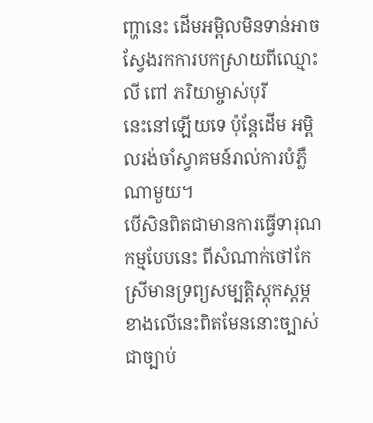ញ្ហានេះ ដើមអម្ពិលមិនទាន់អាច ស្វែងរកការបកស្រាយពីឈ្មោះលី ពៅ ភរិយាម្ចាស់បុរី
នេះនៅឡើយទេ ប៉ុន្ដែដើម អម្ពិលរង់ចាំស្វាគមន៍រាល់ការបំភ្លឺណាមួយ។
បើសិនពិតជាមានការធ្វើទារុណកម្មបែបនេះ ពីសំណាក់ថៅកែស្រីមានទ្រព្យសម្បត្ដិស្ដុកស្ដម្ភ
ខាងលើនេះពិតមែននោះច្បាស់ជាច្បាប់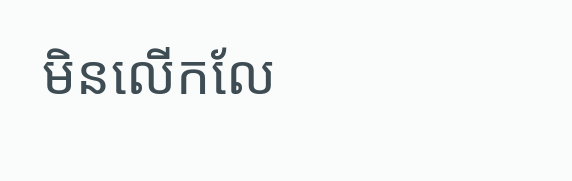មិនលើកលែ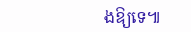ងឱ្យទេ៕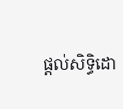ផ្តល់សិទ្ធិដោ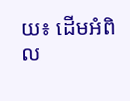យ៖ ដើមអំពិល